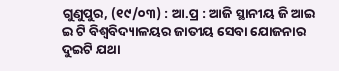ଗୁଣୁପୁର, (୧୯/୦୩) : ଆ.ପ୍ର : ଆଜି ସ୍ଥାନୀୟ ଜି ଆଇ ଇ ଟି ବିଶ୍ୱବିଦ୍ୟାଳୟର ଜାତୀୟ ସେବା ଯୋଜନାର ଦୁଇଟି ଯଥା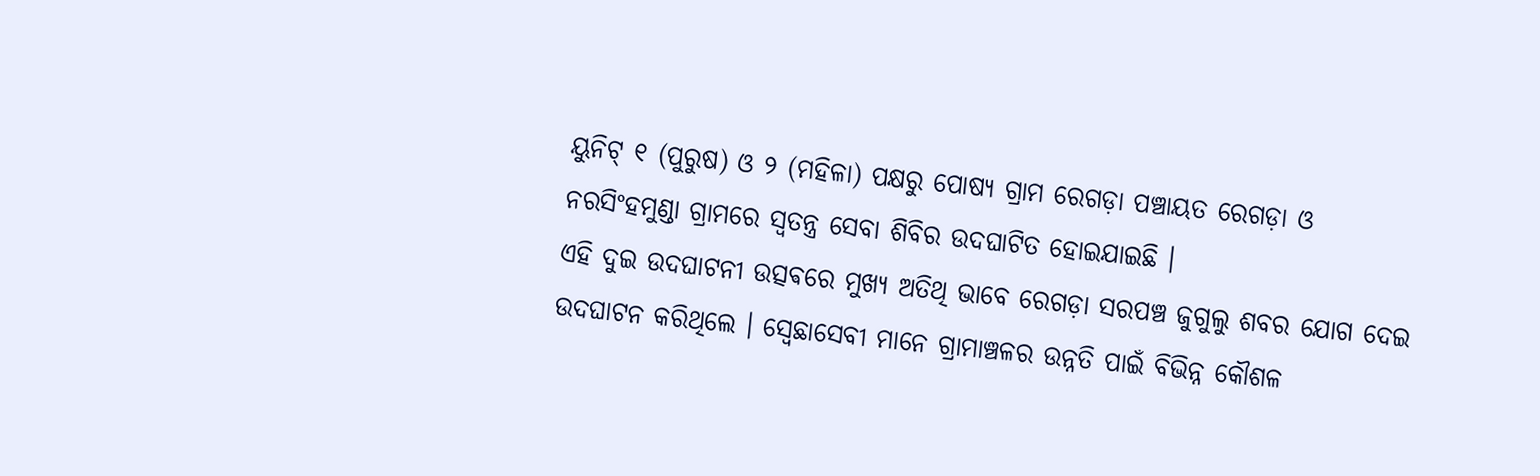ୟୁନିଟ୍ ୧ (ପୁରୁଷ) ଓ ୨ (ମହିଳା) ପକ୍ଷରୁ ପୋଷ୍ୟ ଗ୍ରାମ ରେଗଡ଼ା ପଞ୍ଚାୟତ ରେଗଡ଼ା ଓ ନରସିଂହମୁଣ୍ଡା ଗ୍ରାମରେ ସ୍ୱତନ୍ତ୍ର ସେବା ଶିବିର ଉଦଘାଟିତ ହୋଇଯାଇଛି ।
ଏହି ଦୁଇ ଉଦଘାଟନୀ ଉତ୍ସଵରେ ମୁଖ୍ୟ ଅତିଥି ଭାବେ ରେଗଡ଼ା ସରପଞ୍ଚ ଜୁଗୁଲୁ ଶବର ଯୋଗ ଦେଇ ଉଦଘାଟନ କରିଥିଲେ । ସ୍ବେଛାସେବୀ ମାନେ ଗ୍ରାମାଞ୍ଚଳର ଉନ୍ନତି ପାଇଁ ବିଭିନ୍ନ କୌଶଳ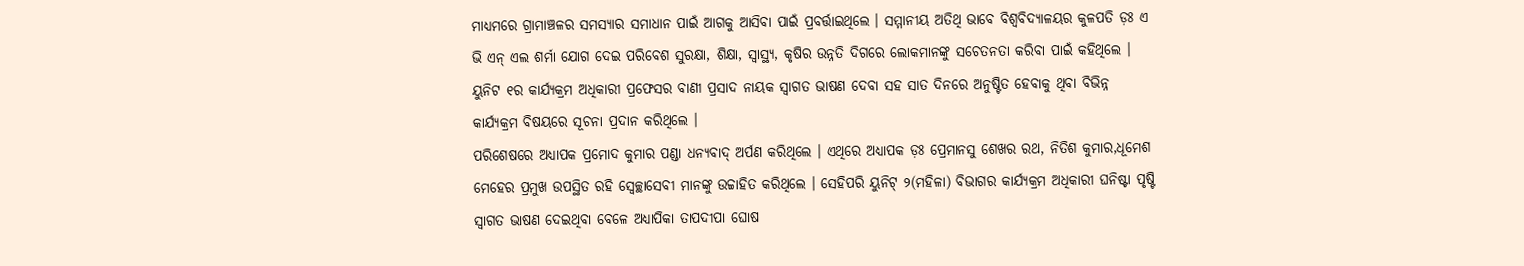ମାଧ୍ୟମରେ ଗ୍ରାମାଞ୍ଚଳର ସମସ୍ୟାର ସମାଧାନ ପାଇଁ ଆଗକୁ ଆସିବା ପାଇଁ ପ୍ରବର୍ତ୍ତାଇଥିଲେ । ସମ୍ମାନୀୟ ଅତିଥି ଭାବେ ବିଶ୍ୱବିଦ୍ୟାଳୟର କୁଳପତି ଡ଼ଃ ଏ ଭି ଏନ୍ ଏଲ ଶର୍ମା ଯୋଗ ଦେଇ ପରିବେଶ ସୁରକ୍ଷା, ଶିକ୍ଷା, ସ୍ଵାସ୍ଥ୍ୟ, କୃଷିର ଉନ୍ନତି ଦିଗରେ ଲୋକମାନଙ୍କୁ ସଚେତନତା କରିବା ପାଇଁ କହିଥିଲେ । ୟୁନିଟ ୧ର କାର୍ଯ୍ୟକ୍ରମ ଅଧିକାରୀ ପ୍ରଫେସର ବାଣୀ ପ୍ରସାଦ ନାୟକ ସ୍ଵାଗତ ଭାଷଣ ଦେବା ସହ ସାତ ଦିନରେ ଅନୁଷ୍ଟିତ ହେବାକୁ ଥିବା ବିଭିନ୍ନ କାର୍ଯ୍ୟକ୍ରମ ବିଷୟରେ ସୂଚନା ପ୍ରଦାନ କରିଥିଲେ ।
ପରିଶେଷରେ ଅଧ୍ୟାପକ ପ୍ରମୋଦ କୁମାର ପଣ୍ଡା ଧନ୍ୟବାଦ୍ ଅର୍ପଣ କରିଥିଲେ । ଏଥିରେ ଅଧ୍ୟାପକ ଡ଼ଃ ପ୍ରେମାନସୁ ଶେଖର ରଥ, ନିତିଶ କୁମାର,ଧୂମେଶ ମେହେର ପ୍ରମୁଖ ଉପସ୍ଥିତ ରହି ସ୍ବେଚ୍ଛାସେବୀ ମାନଙ୍କୁ ଉଚ୍ଚାହିତ କରିଥିଲେ । ସେହିପରି ୟୁନିଟ୍ ୨(ମହିଳା) ବିଭାଗର କାର୍ଯ୍ୟକ୍ରମ ଅଧିକାରୀ ଘନିଷ୍ଟା ପୃଷ୍ଟି ସ୍ଵାଗତ ଭାଷଣ ଦେଇଥିବା ବେଳେ ଅଧ୍ୟାପିକା ତାପଦୀପା ଘୋଷ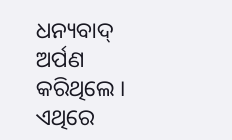ଧନ୍ୟବାଦ୍ ଅର୍ପଣ କରିଥିଲେ । ଏଥିରେ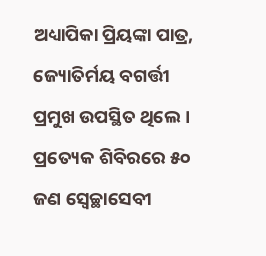ଅଧ୍ୟାପିକା ପ୍ରିୟଙ୍କା ପାତ୍ର, ଜ୍ୟୋତିର୍ମୟ ବଗର୍ତ୍ତୀ ପ୍ରମୁଖ ଉପସ୍ଥିତ ଥିଲେ । ପ୍ରତ୍ୟେକ ଶିବିରରେ ୫୦ ଜଣ ସ୍ବେଚ୍ଛାସେବୀ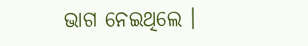ଭାଗ ନେଇଥିଲେ ।